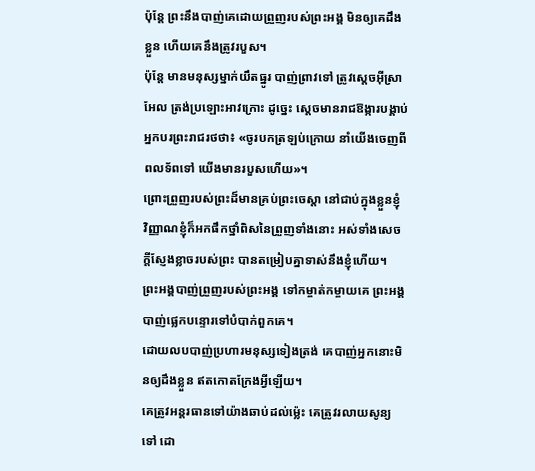ប៉ុន្តែ ព្រះនឹងបាញ់គេដោយព្រួញរបស់ព្រះអង្គ មិនឲ្យគេដឹងខ្លួន ហើយគេនឹងត្រូវរបួស។
ប៉ុន្តែ មានមនុស្សម្នាក់យឹតធ្នូរ បាញ់ព្រាវទៅ ត្រូវស្តេចអ៊ីស្រាអែល ត្រង់ប្រឡោះអាវក្រោះ ដូច្នេះ ស្ដេចមានរាជឱង្ការបង្គាប់អ្នកបរព្រះរាជរថថា៖ «ចូរបកត្រឡប់ក្រោយ នាំយើងចេញពីពលទ័ពទៅ យើងមានរបួសហើយ»។
ព្រោះព្រួញរបស់ព្រះដ៏មានគ្រប់ព្រះចេស្តា នៅជាប់ក្នុងខ្លួនខ្ញុំ វិញ្ញាណខ្ញុំក៏អកផឹកថ្នាំពិសនៃព្រួញទាំងនោះ អស់ទាំងសេចក្ដីស្ញែងខ្លាចរបស់ព្រះ បានតម្រៀបគ្នាទាស់នឹងខ្ញុំហើយ។
ព្រះអង្គបាញ់ព្រួញរបស់ព្រះអង្គ ទៅកម្ចាត់កម្ចាយគេ ព្រះអង្គបាញ់ផ្លេកបន្ទោរទៅបំបាក់ពួកគេ។
ដោយលបបាញ់ប្រហារមនុស្សទៀងត្រង់ គេបាញ់អ្នកនោះមិនឲ្យដឹងខ្លួន ឥតកោតក្រែងអ្វីឡើយ។
គេត្រូវអន្តរធានទៅយ៉ាងឆាប់ដល់ម៉្លេះ គេត្រូវរលាយសូន្យទៅ ដោ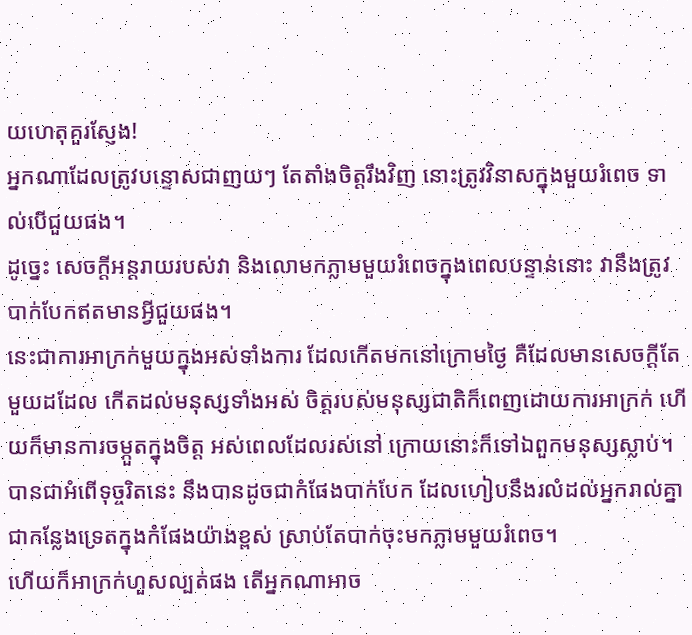យហេតុគួរស្ញែង!
អ្នកណាដែលត្រូវបន្ទោសជាញយៗ តែតាំងចិត្តរឹងវិញ នោះត្រូវវិនាសក្នុងមួយរំពេច ទាល់បើជួយផង។
ដូច្នេះ សេចក្ដីអន្តរាយរបស់វា និងលោមកភ្លាមមួយរំពេចក្នុងពេលបន្ទាន់នោះ វានឹងត្រូវបាក់បែកឥតមានអ្វីជួយផង។
នេះជាការអាក្រក់មួយក្នុងអស់ទាំងការ ដែលកើតមកនៅក្រោមថ្ងៃ គឺដែលមានសេចក្ដីតែមួយដដែល កើតដល់មនុស្សទាំងអស់ ចិត្តរបស់មនុស្សជាតិក៏ពេញដោយការអាក្រក់ ហើយក៏មានការចម្កួតក្នុងចិត្ត អស់ពេលដែលរស់នៅ ក្រោយនោះក៏ទៅឯពួកមនុស្សស្លាប់។
បានជាអំពើទុច្ចរិតនេះ នឹងបានដូចជាកំផែងបាក់បែក ដែលហៀបនឹងរលំដល់អ្នករាល់គ្នា ជាកន្លែងទ្រេតក្នុងកំផែងយ៉ាងខ្ពស់ ស្រាប់តែបាក់ចុះមកភ្លាមមួយរំពេច។
ហើយក៏អាក្រក់ហួសល្បត់ផង តើអ្នកណាអាច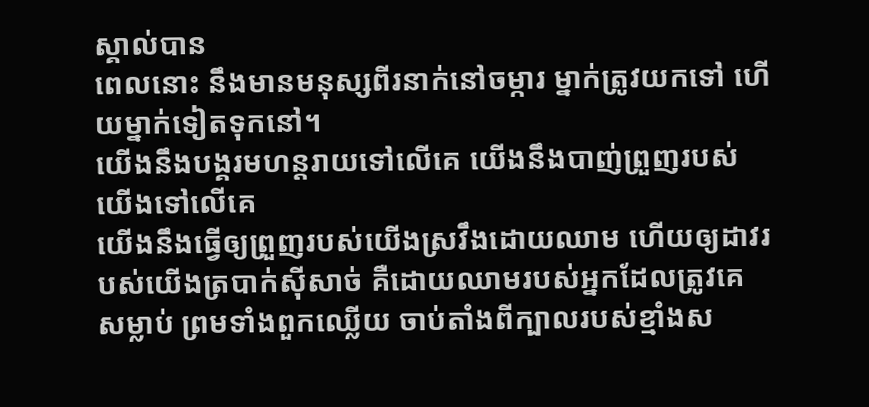ស្គាល់បាន
ពេលនោះ នឹងមានមនុស្សពីរនាក់នៅចម្ការ ម្នាក់ត្រូវយកទៅ ហើយម្នាក់ទៀតទុកនៅ។
យើងនឹងបង្គរមហន្តរាយទៅលើគេ យើងនឹងបាញ់ព្រួញរបស់យើងទៅលើគេ
យើងនឹងធ្វើឲ្យព្រួញរបស់យើងស្រវឹងដោយឈាម ហើយឲ្យដាវរបស់យើងត្របាក់ស៊ីសាច់ គឺដោយឈាមរបស់អ្នកដែលត្រូវគេសម្លាប់ ព្រមទាំងពួកឈ្លើយ ចាប់តាំងពីក្បាលរបស់ខ្មាំងស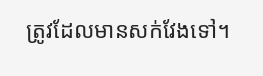ត្រូវដែលមានសក់វែងទៅ។